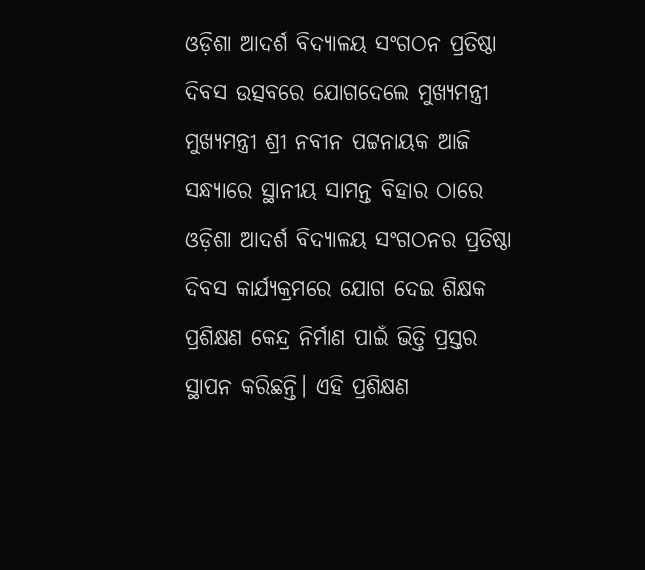ଓଡ଼ିଶା ଆଦର୍ଶ ବିଦ୍ୟାଳୟ ସଂଗଠନ ପ୍ରତିଷ୍ଠା ଦିବସ ଉତ୍ସବରେ ଯୋଗଦେଲେ ମୁଖ୍ୟମନ୍ତ୍ରୀ
ମୁଖ୍ୟମନ୍ତ୍ରୀ ଶ୍ରୀ ନବୀନ ପଟ୍ଟନାୟକ ଆଜି ସନ୍ଧ୍ୟାରେ ସ୍ଥାନୀୟ ସାମନ୍ତ ବିହାର ଠାରେ ଓଡ଼ିଶା ଆଦର୍ଶ ବିଦ୍ୟାଳୟ ସଂଗଠନର ପ୍ରତିଷ୍ଠା ଦିବସ କାର୍ଯ୍ୟକ୍ରମରେ ଯୋଗ ଦେଇ ଶିକ୍ଷକ ପ୍ରଶିକ୍ଷଣ କେନ୍ଦ୍ର ନିର୍ମାଣ ପାଇଁ ଭିତ୍ତି ପ୍ରସ୍ତର ସ୍ଥାପନ କରିଛନ୍ତି। ଏହି ପ୍ରଶିକ୍ଷଣ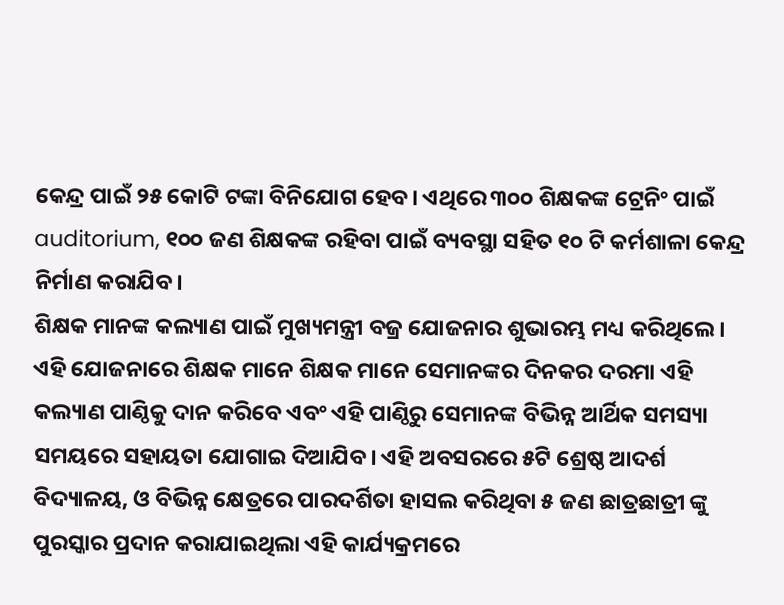କେନ୍ଦ୍ର ପାଇଁ ୨୫ କୋଟି ଟଙ୍କା ବିନିଯୋଗ ହେବ। ଏଥିରେ ୩୦୦ ଶିକ୍ଷକଙ୍କ ଟ୍ରେନିଂ ପାଇଁ auditorium, ୧୦୦ ଜଣ ଶିକ୍ଷକଙ୍କ ରହିବା ପାଇଁ ବ୍ୟବସ୍ଥା ସହିତ ୧୦ ଟି କର୍ମଶାଳା କେନ୍ଦ୍ର ନିର୍ମାଣ କରାଯିବ।
ଶିକ୍ଷକ ମାନଙ୍କ କଲ୍ୟାଣ ପାଇଁ ମୁଖ୍ୟମନ୍ତ୍ରୀ ବଜ୍ର ଯୋଜନାର ଶୁଭାରମ୍ଭ ମଧ୍ୟ କରିଥିଲେ। ଏହି ଯୋଜନାରେ ଶିକ୍ଷକ ମାନେ ଶିକ୍ଷକ ମାନେ ସେମାନଙ୍କର ଦିନକର ଦରମା ଏହି କଲ୍ୟାଣ ପାଣ୍ଠିକୁ ଦାନ କରିବେ ଏବଂ ଏହି ପାଣ୍ଠିରୁ ସେମାନଙ୍କ ବିଭିନ୍ନ ଆର୍ଥିକ ସମସ୍ୟା ସମୟରେ ସହାୟତା ଯୋଗାଇ ଦିଆଯିବ। ଏହି ଅବସରରେ ୫ଟି ଶ୍ରେଷ୍ଠ ଆଦର୍ଶ ବିଦ୍ୟାଳୟ, ଓ ବିଭିନ୍ନ କ୍ଷେତ୍ରରେ ପାରଦର୍ଶିତା ହାସଲ କରିଥିବା ୫ ଜଣ ଛାତ୍ରଛାତ୍ରୀ ଙ୍କୁ ପୁରସ୍କାର ପ୍ରଦାନ କରାଯାଇଥିଲା ଏହି କାର୍ଯ୍ୟକ୍ରମରେ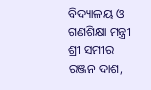ବିଦ୍ୟାଳୟ ଓ ଗଣଶିକ୍ଷା ମନ୍ତ୍ରୀ ଶ୍ରୀ ସମୀର ରଞ୍ଜନ ଦାଶ,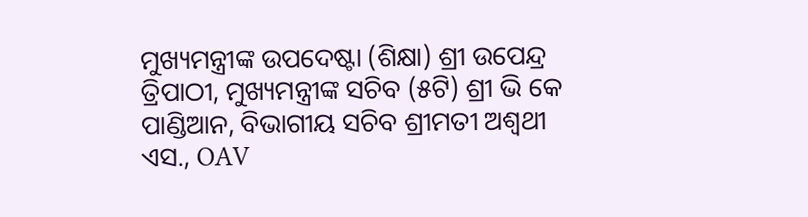ମୁଖ୍ୟମନ୍ତ୍ରୀଙ୍କ ଉପଦେଷ୍ଟା (ଶିକ୍ଷା) ଶ୍ରୀ ଉପେନ୍ଦ୍ର ତ୍ରିପାଠୀ, ମୁଖ୍ୟମନ୍ତ୍ରୀଙ୍କ ସଚିବ (୫ଟି) ଶ୍ରୀ ଭି କେ ପାଣ୍ଡିଆନ, ବିଭାଗୀୟ ସଚିବ ଶ୍ରୀମତୀ ଅଶ୍ଵଥୀ ଏସ., OAV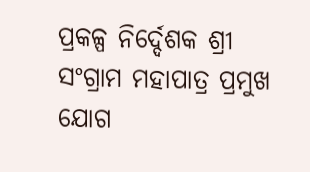ପ୍ରକଳ୍ପ ନିର୍ଦ୍ଦେଶକ ଶ୍ରୀ ସଂଗ୍ରାମ ମହାପାତ୍ର ପ୍ରମୁଖ ଯୋଗ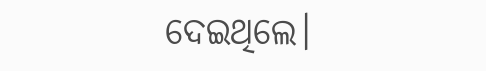ଦେଇଥିଲେ।